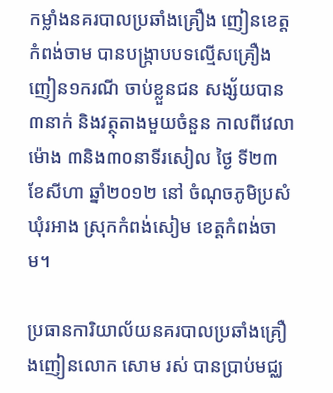កម្លាំងនគរបាលប្រឆាំងគ្រឿង ញៀនខេត្តកំពង់ចាម បានបង្ក្រាបបទល្មើសគ្រឿងញៀន១ករណី ចាប់ខ្លួនជន សង្ស័យបាន៣នាក់ និងវត្ថុតាងមួយចំនួន កាលពីវេលាម៉ោង ៣និង៣០នាទីរសៀល ថ្ងៃ ទី២៣ ខែសីហា ឆ្នាំ២០១២ នៅ ចំណុចភូមិប្រសំ ឃុំរអាង ស្រុកកំពង់សៀម ខេត្តកំពង់ចាម។

ប្រធានការិយាល័យនគរបាលប្រឆាំងគ្រឿងញៀនលោក សោម រស់ បានប្រាប់មជ្ឈ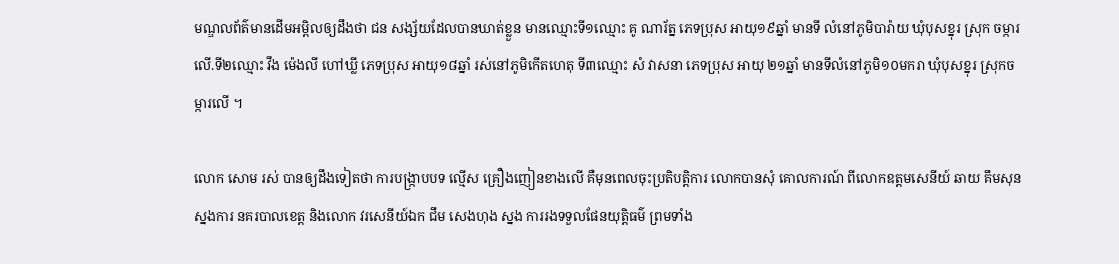មណ្ឌលព័ត៌មានដើមអម្ពិលឲ្យដឹងថា ជន សង្ស័យដែលបានឃាត់ខ្លួន មានឈ្មោះទី១ឈ្មោះ គូ ណារ័ត្ន ភេទប្រុស អាយុ១៩ឆ្នាំ មានទី លំនៅភូមិបារ៉ាយ ឃុំបុសខ្នុរ ស្រុក ចម្ការលើ.ទី២ឈ្មោះ វឹង ម៉េងលី ហៅឃ្លី ភេទប្រុស អាយុ១៨ឆ្នាំ រស់នៅភូមិកើតហេតុ ទី៣ឈ្មោះ សំ វាសនា ភេទប្រុស អាយុ ២១ឆ្នាំ មានទីលំនៅភូមិ១០មករា ឃុំបុសខ្នុរ ស្រុកចម្ការលើ ។

លោក សោម រស់ បានឲ្យដឹងទៀតថា ការបង្ក្រាបបទ ល្មើស គ្រឿងញៀនខាងលើ គឺមុនពេលចុះប្រតិបត្តិការ លោកបានសុំ គោលការណ៍ ពីលោកឧត្តមសេនីយ៍ ឆាយ គឹមសុន ស្នងការ នគរបាលខេត្ត និងលោក វរសេនីយ៍ឯក ជឹម សេងហុង ស្នង ការរងទទួលផែនយុត្តិធម៌ ព្រមទាំង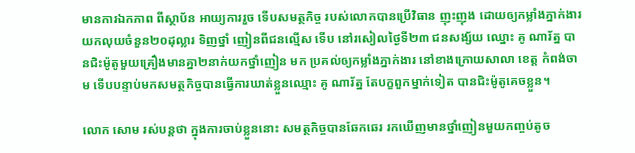មានការឯកភាព ពីស្ថាប័ន អាយ្យការរួច ទើបសមត្ថកិច្ច របស់លោកបានប្រើវិធាន ញុះញុង ដោយឲ្យកម្លាំងភ្នាក់ងារ យកលុយចំនួន២០ដុល្លារ ទិញថ្នាំ ញៀនពីជនល្មើស ទើប នៅរសៀលថ្ងៃទី២៣ ជនសង្ស័យ ឈ្នោះ គូ ណារ័ត្ន បានជិះម៉ូតូមួយគ្រឿងមានគ្នា២នាក់យកថ្នាំញៀន មក ប្រគល់ឲ្យកម្លាំងភ្នាក់ងារ នៅខាងក្រោយសាលា ខេត្ត កំពង់ចាម ទើបបន្ទាប់មកសមត្ថកិច្ចបានធ្វើការឃាត់ខ្លួនឈ្មោះ គូ ណារ័ត្ន តែបក្ខពួកម្នាក់ទៀត បានជិះម៉ូតូគេចខ្លួន។

លោក សោម រស់បន្តថា ក្នុងការចាប់ខ្លួននោះ សមត្ថកិច្ចបានឆែកឆេរ រកឃើញមានថ្នាំញៀនមួយកញ្ចប់តូច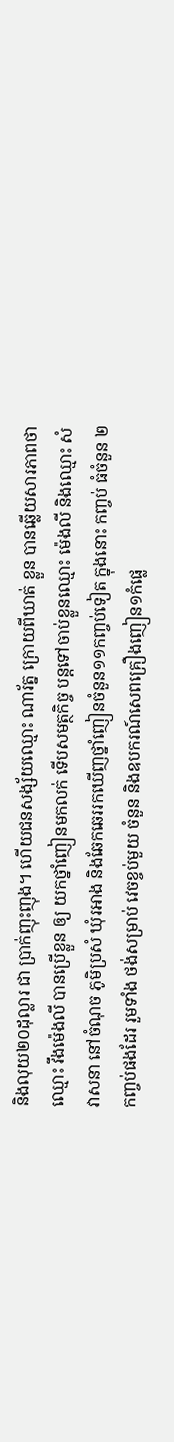និងលុយ២០ដុល្លារ ជា ប្រាក់ញុះញុង។ ហើយជនសង្ស័យឈ្មោះ ណារ័ត្ន ក្រោយពីឃាត់ ខ្លួន បានឆ្លើយសារភាពថា ឈ្មោះ វឹងម៉េងលី បានប្រើខ្លួន ឲ្យ យកថ្នាំញៀនមកលក់ ទើបសមត្ថកិច្ច បន្តទៅចាប់ខ្លួនឈ្មោះ ម៉េងលី និងឈ្មោះ សំ វាសនា នៅចំណុច ភូមិប្រសំ ឃុំរអាង និងឆែកឆេររកឃើញថ្នាំញៀនចំនួន១១កញ្ចប់ទៀត ក្នុងនោះ កញ្ចប់ ធំចំនួន ២កញ្ចប់ផងដែរ រួមទាំង ថង់សម្រាប់ វេចខ្ចប់មួយ ចំនួន និងឧបករណ៍សេពគ្រឿងញៀន១កំផ្លេ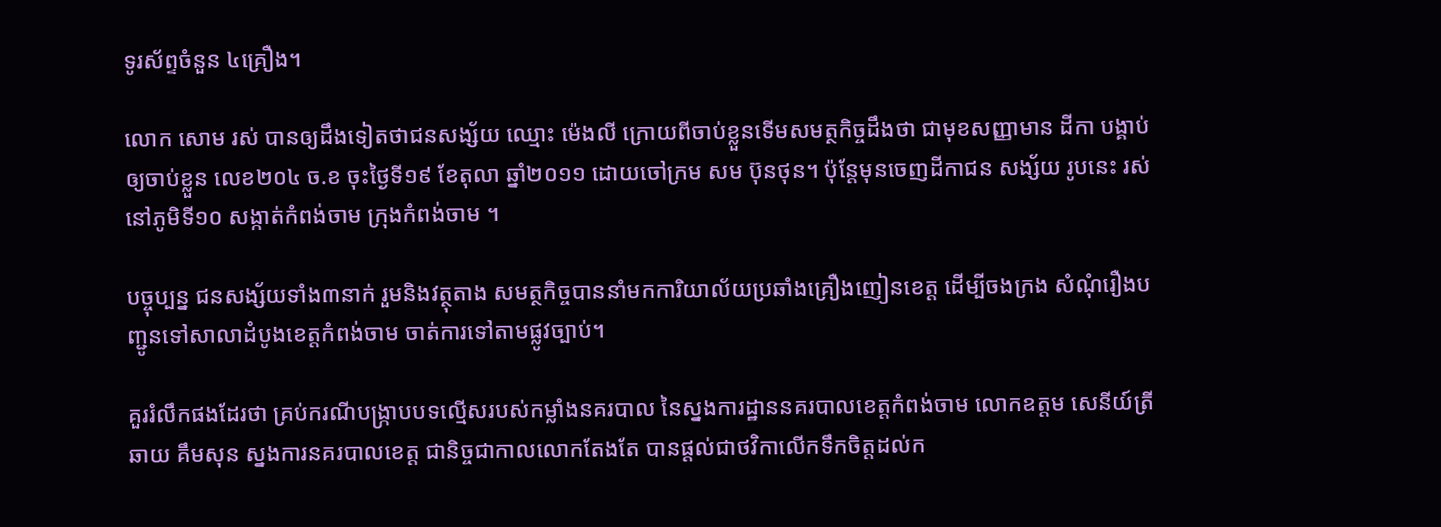ទូរស័ព្ទចំនួន ៤គ្រឿង។

លោក សោម រស់ បានឲ្យដឹងទៀតថាជនសង្ស័យ ឈ្មោះ ម៉េងលី ក្រោយពីចាប់ខ្លួនទើមសមត្ថកិច្ចដឹងថា ជាមុខសញ្ញាមាន ដីកា បង្គាប់ឲ្យចាប់ខ្លួន លេខ២០៤ ច.ខ ចុះថ្ងៃទី១៩ ខែតុលា ឆ្នាំ២០១១ ដោយចៅក្រម សម ប៊ុនថុន។ ប៉ុន្តែមុនចេញដីកាជន សង្ស័យ រូបនេះ រស់នៅភូមិទី១០ សង្កាត់កំពង់ចាម ក្រុងកំពង់ចាម ។

បច្ចុប្បន្ន ជនសង្ស័យទាំង៣នាក់ រួមនិងវត្ថុតាង សមត្ថកិច្ចបាននាំមកការិយាល័យប្រឆាំងគ្រឿងញៀនខេត្ត ដើម្បីចងក្រង សំណុំរឿងបញ្ជូនទៅសាលាដំបូងខេត្តកំពង់ចាម ចាត់ការទៅតាមផ្លូវច្បាប់។

គួររំលឹកផងដែរថា គ្រប់ករណីបង្ក្រាបបទល្មើសរបស់កម្លាំងនគរបាល នៃស្នងការដ្ឋាននគរបាលខេត្តកំពង់ចាម លោកឧត្តម សេនីយ៍ត្រី ឆាយ គឹមសុន ស្នងការនគរបាលខេត្ត ជានិច្ចជាកាលលោកតែងតែ បានផ្តល់ជាថវិកាលើកទឹកចិត្តដល់ក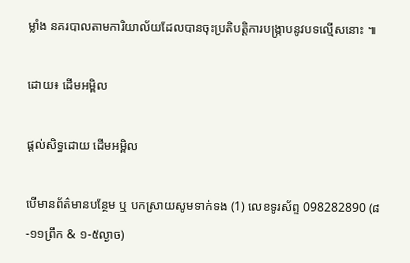ម្លាំង នគរបាលតាមការិយាល័យដែលបានចុះប្រតិបត្តិការបង្ក្រាបនូវបទល្មើសនោះ ៕

ដោយ៖ ដើមអម្ពិល

ផ្តល់សិទ្ធដោយ ដើមអម្ពិល

បើមានព័ត៌មានបន្ថែម ឬ បកស្រាយសូមទាក់ទង (1) លេខទូរស័ព្ទ 098282890 (៨-១១ព្រឹក & ១-៥ល្ងាច)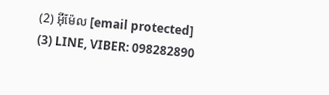(2) អ៊ីម៉ែល [email protected] (3) LINE, VIBER: 098282890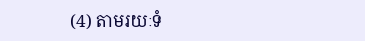(4) តាមរយៈទំ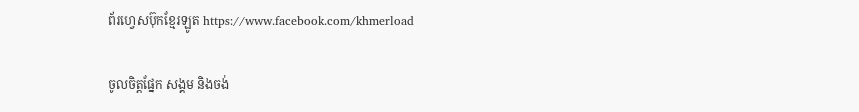ព័រហ្វេសប៊ុកខ្មែរឡូត https://www.facebook.com/khmerload

ចូលចិត្តផ្នែក សង្គម និងចង់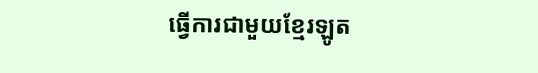ធ្វើការជាមួយខ្មែរឡូត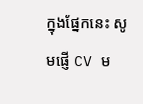ក្នុងផ្នែកនេះ សូមផ្ញើ CV ម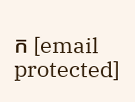ក [email protected]